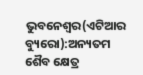ଭୁବନେଶ୍ୱର(ଏଟିଆର ବ୍ୟୁରୋ):ଅନ୍ୟତମ ଶୈବ କ୍ଷେତ୍ର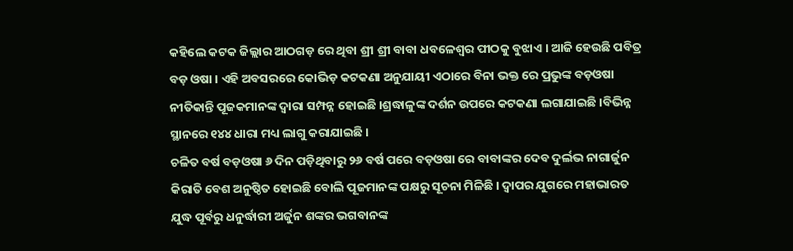କହିଲେ କଟକ ଜିଲ୍ଲାର ଆଠଗଡ଼ ରେ ଥିବା ଶ୍ରୀ ଶ୍ରୀ ବାବା ଧବଳେଶ୍ୱର ପୀଠକୁ ବୁଝାଏ । ଆଜି ହେଉଛି ପବିତ୍ର ବଡ଼ ଓଷା । ଏହି ଅବସରରେ କୋଭିଡ଼ କଟକଣା ଅନୁଯାୟୀ ଏଠାରେ ବିନା ଭକ୍ତ ରେ ପ୍ରଭୁଙ୍କ ବଡ଼ଓଷା ନୀତିକାନ୍ତି ପୂଜକମାନଙ୍କ ଦ୍ୱାରା ସମ୍ପନ୍ନ ହୋଇଛି ।ଶ୍ରଦ୍ଧାଳୁଙ୍କ ଦର୍ଶନ ଉପରେ କଟକଣା ଲଗାଯାଇଛି ।ବିଭିନ୍ନ ସ୍ଥାନରେ ୧୪୪ ଧାରା ମଧ୍ୟ ଲାଗୁ କରାଯାଇଛି ।
ଚଳିତ ବର୍ଷ ବଡ଼ଓଷା ୬ ଦିନ ପଡ଼ିଥିବାରୁ ୨୬ ବର୍ଷ ପରେ ବଡ଼ଓଷା ରେ ବାବାଙ୍କର ଦେବ ଦୁର୍ଲଭ ନାଗାର୍ଜୁନ କିରାତି ବେଶ ଅନୁଷ୍ଠିତ ହୋଇଛି ବୋଲି ପୂଜମାନଙ୍କ ପକ୍ଷରୁ ସୂଚନା ମିଳିଛି । ଦ୍ବାପର ଯୁଗରେ ମହାଭାରତ ଯୁଦ୍ଧ ପୂର୍ବରୁ ଧନୁର୍ଦ୍ଧାରୀ ଅର୍ଜୁନ ଶଙ୍କର ଭଗବାନଙ୍କ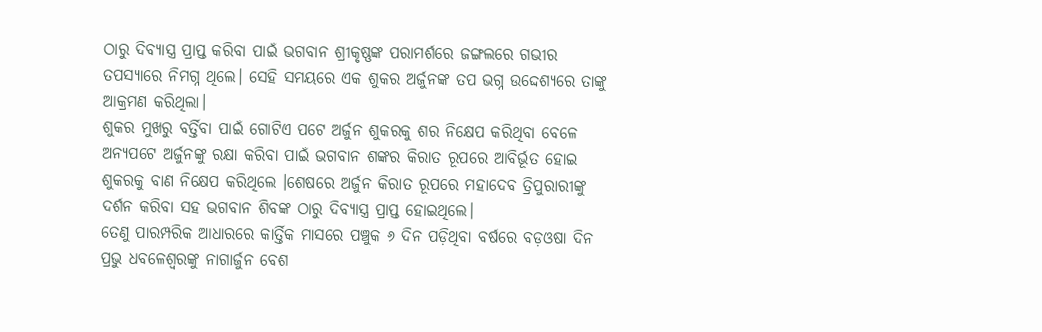ଠାରୁ ଦିବ୍ୟାସ୍ତ୍ର ପ୍ରାପ୍ତ କରିବା ପାଇଁ ଭଗବାନ ଶ୍ରୀକୃଷ୍ଣଙ୍କ ପରାମର୍ଶରେ ଜଙ୍ଗଲରେ ଗଭୀର ତପସ୍ୟାରେ ନିମଗ୍ନ ଥିଲେ। ସେହି ସମୟରେ ଏକ ଶୁକର ଅର୍ଜୁନଙ୍କ ତପ ଭଗ୍ନ ଉଦ୍ଦେଶ୍ୟରେ ତାଙ୍କୁ ଆକ୍ରମଣ କରିଥିଲା।
ଶୁକର ମୁଖରୁ ବର୍ତ୍ତିବା ପାଇଁ ଗୋଟିଏ ପଟେ ଅର୍ଜୁନ ଶୁକରକୁ ଶର ନିକ୍ଷେପ କରିଥିବା ବେଳେ ଅନ୍ୟପଟେ ଅର୍ଜୁନଙ୍କୁ ରକ୍ଷା କରିବା ପାଇଁ ଭଗବାନ ଶଙ୍କର କିରାତ ରୂପରେ ଆବିର୍ଭୂତ ହୋଇ ଶୁକରକୁ ବାଣ ନିକ୍ଷେପ କରିଥିଲେ ।ଶେଷରେ ଅର୍ଜୁନ କିରାତ ରୂପରେ ମହାଦେବ ତ୍ରିପୁରାରୀଙ୍କୁ ଦର୍ଶନ କରିବା ସହ ଭଗବାନ ଶିବଙ୍କ ଠାରୁ ଦିବ୍ୟାସ୍ତ୍ର ପ୍ରାପ୍ତ ହୋଇଥିଲେ।
ତେଣୁ ପାରମ୍ପରିକ ଆଧାରରେ କାର୍ତ୍ତିକ ମାସରେ ପଞ୍ଚୁକ ୬ ଦିନ ପଡ଼ିଥିବା ବର୍ଷରେ ବଡ଼ଓଷା ଦିନ ପ୍ରଭୁ ଧବଳେଶ୍ୱରଙ୍କୁ ନାଗାର୍ଜୁନ ବେଶ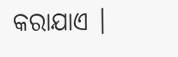କରାଯାଏ ।